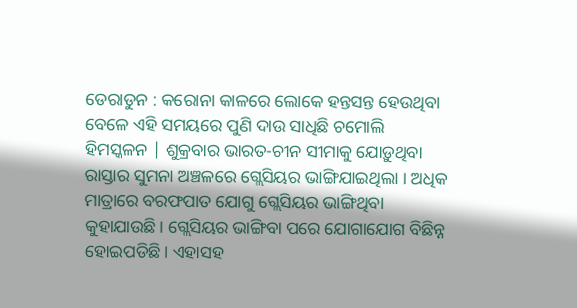ଡେରାଡୁନ : କରୋନା କାଳରେ ଲୋକେ ହନ୍ତସନ୍ତ ହେଉଥିବା ବେଳେ ଏହି ସମୟରେ ପୁଣି ଦାଉ ସାଧିଛି ଚମୋଲି ହିମସ୍କଳନ | ଶୁକ୍ରବାର ଭାରତ-ଚୀନ ସୀମାକୁ ଯୋଡ଼ୁଥିବା ରାସ୍ତାର ସୁମନା ଅଞ୍ଚଳରେ ଗ୍ଲେସିୟର ଭାଙ୍ଗିଯାଇଥିଲା । ଅଧିକ ମାତ୍ରାରେ ବରଫପାତ ଯୋଗୁ ଗ୍ଲେସିୟର ଭାଙ୍ଗିଥିବା କୁହାଯାଉଛି। ଗ୍ଲେସିୟର ଭାଙ୍ଗିବା ପରେ ଯୋଗାଯୋଗ ବିଛିନ୍ନ ହୋଇପଡିଛି। ଏହାସହ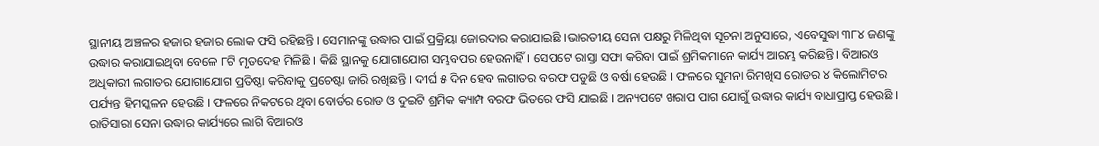ସ୍ଥାନୀୟ ଅଞ୍ଚଳର ହଜାର ହଜାର ଲୋକ ଫସି ରହିଛନ୍ତି । ସେମାନଙ୍କୁ ଉଦ୍ଧାର ପାଇଁ ପ୍ରକ୍ରିୟା ଜୋରଦାର କରାଯାଇଛି ।ଭାରତୀୟ ସେନା ପକ୍ଷରୁ ମିଳିଥିବା ସୂଚନା ଅନୁସାରେ, ଏବେସୁଦ୍ଧା ୩୮୪ ଜଣଙ୍କୁ ଉଦ୍ଧାର କରାଯାଇଥିବା ବେଳେ ୮ଟି ମୃତଦେହ ମିଳିଛି । କିଛି ସ୍ଥାନକୁ ଯୋଗାଯୋଗ ସମ୍ଭବପର ହେଉନାହିଁ। ସେପଟେ ରାସ୍ତା ସଫା କରିବା ପାଇଁ ଶ୍ରମିକମାନେ କାର୍ଯ୍ୟ ଆରମ୍ଭ କରିଛନ୍ତି। ବିଆରଓ ଅଧିକାରୀ ଲଗାତର ଯୋଗାଯୋଗ ପ୍ରତିଷ୍ଠା କରିବାକୁ ପ୍ରଚେଷ୍ଟା ଜାରି ରଖିଛନ୍ତି । ଦୀର୍ଘ ୫ ଦିନ ହେବ ଲଗାତର ବରଫ ପଡୁଛି ଓ ବର୍ଷା ହେଉଛି । ଫଳରେ ସୁମନା ରିମଖିସ ରୋଡର ୪ କିଲୋମିଟର ପର୍ଯ୍ୟନ୍ତ ହିମସ୍କଳନ ହେଉଛି । ଫଳରେ ନିକଟରେ ଥିବା ବୋର୍ଡର ରୋଡ ଓ ଦୁଇଟି ଶ୍ରମିକ କ୍ୟାମ୍ପ ବରଫ ଭିତରେ ଫସି ଯାଇଛି । ଅନ୍ୟପଟେ ଖରାପ ପାଗ ଯୋଗୁଁ ଉଦ୍ଧାର କାର୍ଯ୍ୟ ବାଧାପ୍ରାପ୍ତ ହେଉଛି । ରାତିସାରା ସେନା ଉଦ୍ଧାର କାର୍ଯ୍ୟରେ ଲାଗି ବିଆରଓ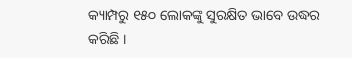କ୍ୟାମ୍ପରୁ ୧୫୦ ଲୋକଙ୍କୁ ସୁରକ୍ଷିତ ଭାବେ ଉଦ୍ଧର କରିଛି ।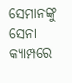ସେମାନଙ୍କୁ ସେନା କ୍ୟାମ୍ପରେ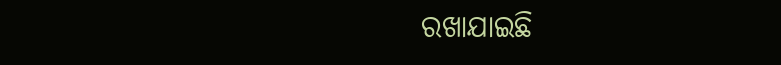ରଖାଯାଇଛି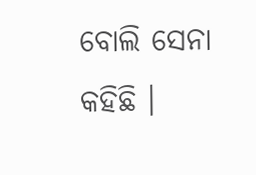ବୋଲି ସେନା କହିଛି ।